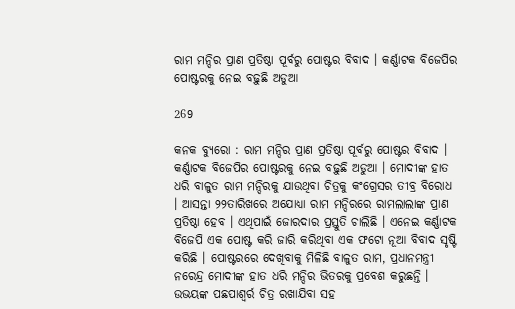ରାମ ମନ୍ଦିର ପ୍ରାଣ ପ୍ରତିଷ୍ଠା ପୂର୍ବରୁ ପୋଷ୍ଟର ବିବାଦ । କର୍ଣ୍ଣାଟକ ବିଜେପିର ପୋଷ୍ଟରକୁ ନେଇ ବଢ଼ୁଛି ଅଡୁଆ

269

କନକ ବ୍ୟୁରୋ : ରାମ ମନ୍ଦିର ପ୍ରାଣ ପ୍ରତିଷ୍ଠା ପୂର୍ବରୁ ପୋଷ୍ଟର ବିବାଦ । କର୍ଣ୍ଣାଟକ ବିଜେପିର ପୋଷ୍ଟରକୁ ନେଇ ବଢ଼ୁଛି ଅଡୁଆ । ମୋଦୀଙ୍କ ହାତ ଧରି ବାଳୁତ ରାମ ମନ୍ଦିରକୁ ଯାଉଥିବା ଚିତ୍ରକୁ କଂଗ୍ରେସର ତୀବ୍ର ବିରୋଧ । ଆସନ୍ତା ୨୨ତାରିଖରେ ଅଯୋଧ୍ୟା ରାମ ମନ୍ଦିରରେ ରାମଲାଲାଙ୍କ ପ୍ରାଣ ପ୍ରତିଷ୍ଠା ହେବ । ଏଥିପାଇଁ ଜୋରଦାର ପ୍ରସ୍ତୁତି ଚାଲିଛି । ଏନେଇ କର୍ଣ୍ଣାଟକ ବିଜେପି ଏକ ପୋଷ୍ଟ କରି ଜାରି କରିଥିବା ଏକ ଫଟୋ ନୂଆ ବିବାଦ ସୃଷ୍ଟି କରିଛି । ପୋଷ୍ଟରରେ ଦେଖିବାକୁ ମିଳିଛି ବାଳୁତ ରାମ, ପ୍ରଧାନମନ୍ତ୍ରୀ ନରେନ୍ଦ୍ର ମୋଦୀଙ୍କ ହାତ ଧରି ମନ୍ଦିର ଭିତରକୁ ପ୍ରବେଶ କରୁଛନ୍ତି । ଉଭୟଙ୍କ ପଛପାଶ୍ୱର୍ର ଚିତ୍ର ରଖାଯିବା ସହ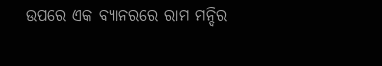ଉପରେ ଏକ ବ୍ୟାନରରେ ରାମ ମନ୍ଦିର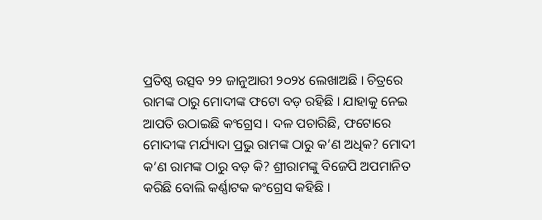ପ୍ରତିଷ୍ଠ ଉତ୍ସବ ୨୨ ଜାନୁଆରୀ ୨୦୨୪ ଲେଖାଅଛି । ଚିତ୍ରରେ ରାମଙ୍କ ଠାରୁ ମୋଦୀଙ୍କ ଫଟୋ ବଡ଼ ରହିଛି । ଯାହାକୁ ନେଇ ଆପତି ଉଠାଇଛି କଂଗ୍ରେସ । ଦଳ ପଚାରିଛି, ଫଟୋରେ ମୋଦୀଙ୍କ ମର୍ଯ୍ୟାଦା ପ୍ରଭୁ ରାମଙ୍କ ଠାରୁ କ’ଣ ଅଧିକ? ମୋଦୀ କ’ଣ ରାମଙ୍କ ଠାରୁ ବଡ଼ କି? ଶ୍ରୀରାମଙ୍କୁ ବିଜେପି ଅପମାନିତ କରିଛି ବୋଲି କର୍ଣ୍ଣାଟକ କଂଗ୍ରେସ କହିଛି ।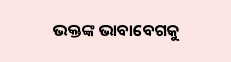ଭକ୍ତଙ୍କ ଭାବାବେଗକୁ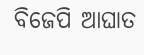ବିଜେପି ଆଘାତ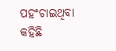ପହଂଚାଇଥିବା କହିଛି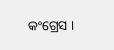କଂଗ୍ରେସ ।